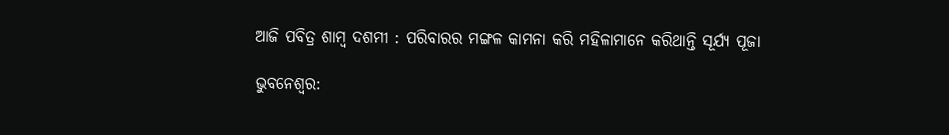ଆଜି ପବିତ୍ର ଶାମ୍ବ ଦଶମୀ : ପରିବାରର ମଙ୍ଗଳ କାମନା କରି ମହିଳାମାନେ କରିଥାନ୍ତି ସୂର୍ଯ୍ୟ ପୂଜା

ଭୁବନେଶ୍ୱର: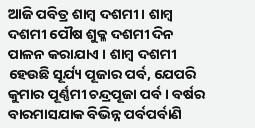ଆଜି ପବିତ୍ର ଶାମ୍ବ ଦଶମୀ । ଶାମ୍ବ ଦଶମୀ ପୌଷ ଶୁକ୍ଳ ଦଶମୀ ଦିନ ପାଳନ କରାଯାଏ । ଶାମ୍ବ ଦଶମୀ ହେଉଛି ସୂର୍ଯ୍ୟ ପୂଜାର ପର୍ବ, ଯେପରି କୁମାର ପୂର୍ଣ୍ଣମୀ ଚନ୍ଦ୍ରପୂଜା ପର୍ବ । ବର୍ଷର ବାରମାସଯାକ ବିଭିନ୍ନ ପର୍ବପର୍ବାଣି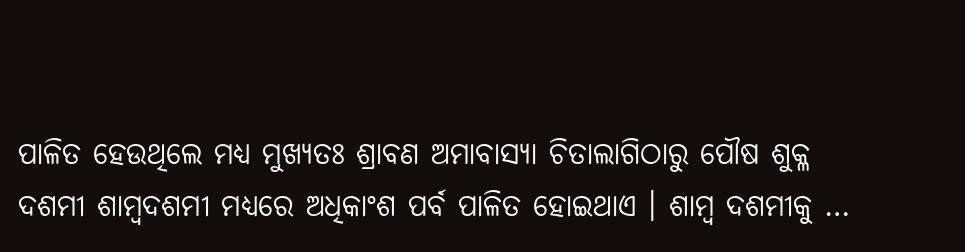ପାଳିତ ହେଉଥିଲେ ମଧ୍ୟ ମୁଖ୍ୟତଃ ଶ୍ରାବଣ ଅମାବାସ୍ୟା ଚିତାଲାଗିଠାରୁ ପୌଷ ଶୁକ୍ଳ ଦଶମୀ ଶାମ୍ବଦଶମୀ ମଧ୍ୟରେ ଅଧିକାଂଶ ପର୍ବ ପାଳିତ ହୋଇଥାଏ । ଶାମ୍ବ ଦଶମୀକୁ …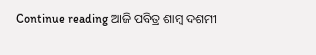Continue reading ଆଜି ପବିତ୍ର ଶାମ୍ବ ଦଶମୀ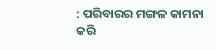: ପରିବାରର ମଙ୍ଗଳ କାମନା କରି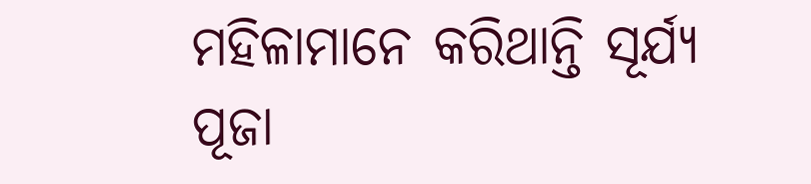ମହିଳାମାନେ କରିଥାନ୍ତି ସୂର୍ଯ୍ୟ ପୂଜା